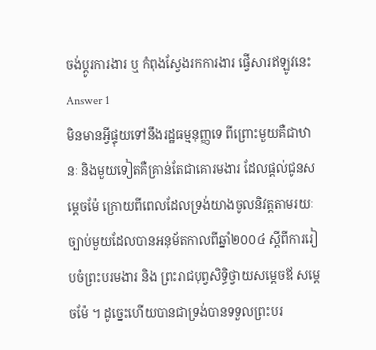ចង់ប្តូរការងារ ឬ កំពុងស្វែងរកការងារ ផ្វើសារឥឡូវនេះ
Answer 1
មិនមានអ្វីផ្ទុយទៅនឹងរដ្ឋធម្មនុញ្ញទេ ពីព្រោះមួយគឺជាឋានៈ និងមួយទៀតគឺគ្រាន់តែជាគោរមងារ ដែលផ្តល់ជូនសម្តេចម៉ែ ក្រោយពីពេលដែលទ្រង់យាងចូលនិវត្តតាមរយៈច្បាប់មួយដែលបានអនុម័តកាលពីឆ្នាំ២០០៤ ស្តីពីការរៀបចំព្រះបរមងារ និង ព្រះរាជបុព្វសិទ្ធិថ្វាយសម្តេចឪ សម្តេចម៉ែ ។ ដូច្នេះហើយបានជាទ្រង់បានទទួលព្រះបរ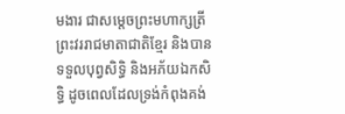មងារ ជាសម្តេចព្រះមហាក្សត្រី ព្រះវររាជមាតាជាតិខ្មែរ និងបានទទួលបុព្វសិទ្ធិ និងអភ័យឯកសិទ្ធិ ដូចពេលដែលទ្រង់កំពុងគង់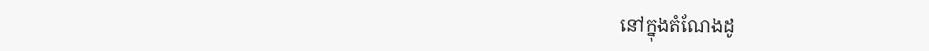នៅក្នុងតំណែងដូ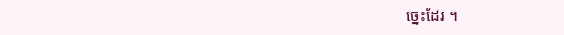ច្នេះដែរ ។